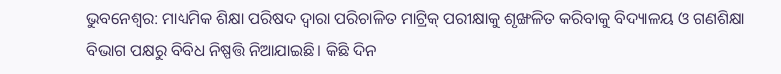ଭୁବନେଶ୍ୱର: ମାଧ୍ୟମିକ ଶିକ୍ଷା ପରିଷଦ ଦ୍ବାରା ପରିଚାଳିତ ମାଟ୍ରିକ୍ ପରୀକ୍ଷାକୁ ଶୃଙ୍ଖଳିତ କରିବାକୁ ବିଦ୍ୟାଳୟ ଓ ଗଣଶିକ୍ଷା ବିଭାଗ ପକ୍ଷରୁ ବିବିଧ ନିଷ୍ପତ୍ତି ନିଆଯାଇଛି। କିଛି ଦିନ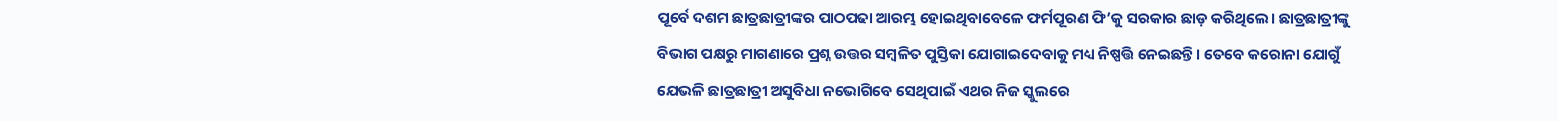ପୂର୍ବେ ଦଶମ ଛାତ୍ରଛାତ୍ରୀଙ୍କର ପାଠପଢା ଆରମ୍ଭ ହୋଇଥିବାବେଳେ ଫର୍ମପୂରଣ ଫି’କୁ ସରକାର ଛାଡ଼ କରିଥିଲେ। ଛାତ୍ରଛାତ୍ରୀଙ୍କୁ ବିଭାଗ ପକ୍ଷରୁ ମାଗଣାରେ ପ୍ରଶ୍ନ ଉତ୍ତର ସମ୍ବଳିତ ପୁସ୍ତିକା ଯୋଗାଇଦେବାକୁ ମଧ୍ୟ ନିଷ୍ପତ୍ତି ନେଇଛନ୍ତି। ତେବେ କରୋନା ଯୋଗୁଁ ଯେଭଳି ଛାତ୍ରଛାତ୍ରୀ ଅସୁବିଧା ନଭୋଗିବେ ସେଥିପାଇଁ ଏଥର ନିଜ ସ୍କୁଲରେ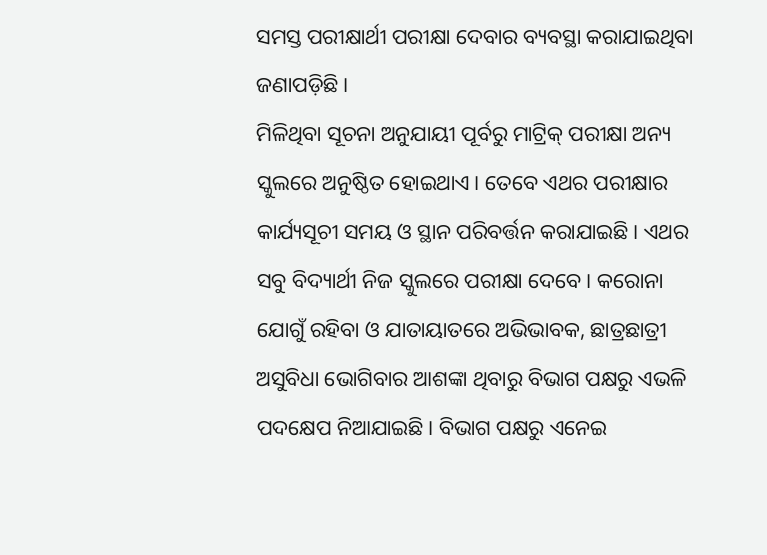ସମସ୍ତ ପରୀକ୍ଷାର୍ଥୀ ପରୀକ୍ଷା ଦେବାର ବ୍ୟବସ୍ଥା କରାଯାଇଥିବା ଜଣାପଡ଼ିଛି।
ମିଳିଥିବା ସୂଚନା ଅନୁଯାୟୀ ପୂର୍ବରୁ ମାଟ୍ରିକ୍ ପରୀକ୍ଷା ଅନ୍ୟ ସ୍କୁଲରେ ଅନୁଷ୍ଠିତ ହୋଇଥାଏ। ତେବେ ଏଥର ପରୀକ୍ଷାର କାର୍ଯ୍ୟସୂଚୀ ସମୟ ଓ ସ୍ଥାନ ପରିବର୍ତ୍ତନ କରାଯାଇଛି। ଏଥର ସବୁ ବିଦ୍ୟାର୍ଥୀ ନିଜ ସ୍କୁଲରେ ପରୀକ୍ଷା ଦେବେ। କରୋନା ଯୋଗୁଁ ରହିବା ଓ ଯାତାୟାତରେ ଅଭିଭାବକ, ଛାତ୍ରଛାତ୍ରୀ ଅସୁବିଧା ଭୋଗିବାର ଆଶଙ୍କା ଥିବାରୁ ବିଭାଗ ପକ୍ଷରୁ ଏଭଳି ପଦକ୍ଷେପ ନିଆଯାଇଛି। ବିଭାଗ ପକ୍ଷରୁ ଏନେଇ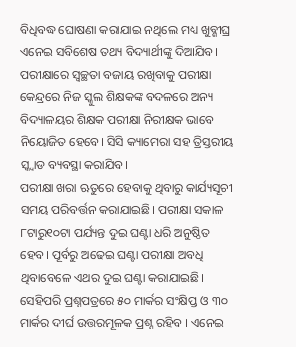ବିଧିବଦ୍ଧ ଘୋଷଣା କରାଯାଇ ନଥିଲେ ମଧ୍ୟ ଖୁବ୍ଶୀଘ୍ର ଏନେଇ ସବିଶେଷ ତଥ୍ୟ ବିଦ୍ୟାର୍ଥୀଙ୍କୁ ଦିଆଯିବ। ପରୀକ୍ଷାରେ ସ୍ବଚ୍ଛତା ବଜାୟ ରଖିବାକୁ ପରୀକ୍ଷା
କେନ୍ଦ୍ରରେ ନିଜ ସ୍କୁଲ ଶିକ୍ଷକଙ୍କ ବଦଳରେ ଅନ୍ୟ ବିଦ୍ୟାଳୟର ଶିକ୍ଷକ ପରୀକ୍ଷା ନିରୀକ୍ଷକ ଭାବେ ନିୟୋଜିତ ହେବେ। ସିସି କ୍ୟାମେରା ସହ ତ୍ରିସ୍ତରୀୟ ସ୍କ୍ବାଡ ବ୍ୟବସ୍ଥା କରାଯିବ।
ପରୀକ୍ଷା ଖରା ଋତୁରେ ହେବାକୁ ଥିବାରୁ କାର୍ଯ୍ୟସୂଚୀ ସମୟ ପରିବର୍ତ୍ତନ କରାଯାଇଛି। ପରୀକ୍ଷା ସକାଳ ୮ଟାରୁ୧୦ଟା ପର୍ଯ୍ୟନ୍ତ ଦୁଇ ଘଣ୍ଟା ଧରି ଅନୁଷ୍ଠିତ ହେବ। ପୂର୍ବରୁ ଅଢେଇ ଘଣ୍ଟା ପରୀକ୍ଷା ଅବଧି ଥିବାବେଳେ ଏଥର ଦୁଇ ଘଣ୍ଟା କରାଯାଇଛି। ସେହିପରି ପ୍ରଶ୍ନପତ୍ରରେ ୫୦ ମାର୍କର ସଂକ୍ଷିପ୍ତ ଓ ୩୦ ମାର୍କର ଦୀର୍ଘ ଉତ୍ତରମୂଳକ ପ୍ରଶ୍ନ ରହିବ । ଏନେଇ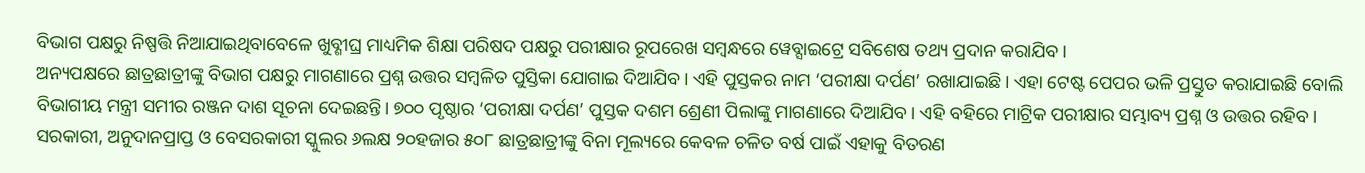ବିଭାଗ ପକ୍ଷରୁ ନିଷ୍ପତ୍ତି ନିଆଯାଇଥିବାବେଳେ ଖୁବ୍ଶୀଘ୍ର ମାଧ୍ୟମିକ ଶିକ୍ଷା ପରିଷଦ ପକ୍ଷରୁ ପରୀକ୍ଷାର ରୂପରେଖ ସମ୍ବନ୍ଧରେ ୱେବ୍ସାଇଟ୍ରେ ସବିଶେଷ ତଥ୍ୟ ପ୍ରଦାନ କରାଯିବ।
ଅନ୍ୟପକ୍ଷରେ ଛାତ୍ରଛାତ୍ରୀଙ୍କୁ ବିଭାଗ ପକ୍ଷରୁ ମାଗଣାରେ ପ୍ରଶ୍ନ ଉତ୍ତର ସମ୍ବଳିତ ପୁସ୍ତିକା ଯୋଗାଇ ଦିଆଯିବ। ଏହି ପୁସ୍ତକର ନାମ ‘ପରୀକ୍ଷା ଦର୍ପଣ’ ରଖାଯାଇଛି। ଏହା ଟେଷ୍ଟ ପେପର ଭଳି ପ୍ରସ୍ତୁତ କରାଯାଇଛି ବୋଲି ବିଭାଗୀୟ ମନ୍ତ୍ରୀ ସମୀର ରଞ୍ଜନ ଦାଶ ସୂଚନା ଦେଇଛନ୍ତି। ୭୦୦ ପୃଷ୍ଠାର ‘ପରୀକ୍ଷା ଦର୍ପଣ’ ପୁସ୍ତକ ଦଶମ ଶ୍ରେଣୀ ପିଲାଙ୍କୁ ମାଗଣାରେ ଦିଆଯିବ। ଏହି ବହିରେ ମାଟ୍ରିକ ପରୀକ୍ଷାର ସମ୍ଭାବ୍ୟ ପ୍ରଶ୍ନ ଓ ଉତ୍ତର ରହିବ।
ସରକାରୀ, ଅନୁଦାନପ୍ରାପ୍ତ ଓ ବେସରକାରୀ ସ୍କୁଲର ୬ଲକ୍ଷ ୨୦ହଜାର ୫୦୮ ଛାତ୍ରଛାତ୍ରୀଙ୍କୁ ବିନା ମୂଲ୍ୟରେ କେବଳ ଚଳିତ ବର୍ଷ ପାଇଁ ଏହାକୁ ବିତରଣ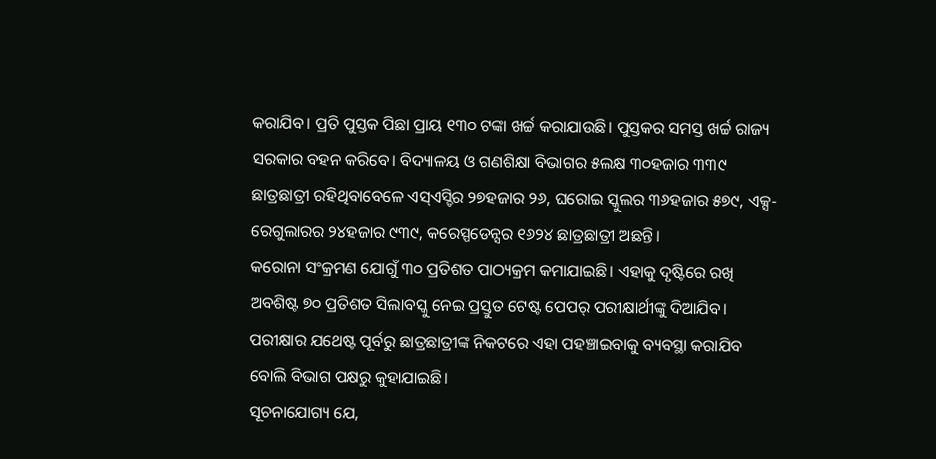କରାଯିବ। ପ୍ରତି ପୁସ୍ତକ ପିଛା ପ୍ରାୟ ୧୩୦ ଟଙ୍କା ଖର୍ଚ୍ଚ କରାଯାଉଛି। ପୁସ୍ତକର ସମସ୍ତ ଖର୍ଚ୍ଚ ରାଜ୍ୟ ସରକାର ବହନ କରିବେ। ବିଦ୍ୟାଳୟ ଓ ଗଣଶିକ୍ଷା ବିଭାଗର ୫ଲକ୍ଷ ୩୦ହଜାର ୩୩୯ ଛାତ୍ରଛାତ୍ରୀ ରହିଥିବାବେଳେ ଏସ୍ଏସ୍ଡିର ୨୭ହଜାର ୨୬, ଘରୋଇ ସ୍କୁଲର ୩୬ହଜାର ୫୭୯, ଏକ୍ସ-ରେଗୁଲାରର ୨୪ହଜାର ୯୩୯, କରେସ୍ପଡେନ୍ସର ୧୬୨୪ ଛାତ୍ରଛାତ୍ରୀ ଅଛନ୍ତି।
କରୋନା ସଂକ୍ରମଣ ଯୋଗୁଁ ୩୦ ପ୍ରତିଶତ ପାଠ୍ୟକ୍ରମ କମାଯାଇଛି। ଏହାକୁ ଦୃଷ୍ଟିରେ ରଖି ଅବଶିଷ୍ଟ ୭୦ ପ୍ରତିଶତ ସିଲାବସ୍କୁ ନେଇ ପ୍ରସ୍ତୁତ ଟେଷ୍ଟ ପେପର୍ ପରୀକ୍ଷାର୍ଥୀଙ୍କୁ ଦିଆଯିବ। ପରୀକ୍ଷାର ଯଥେଷ୍ଟ ପୂର୍ବରୁ ଛାତ୍ରଛାତ୍ରୀଙ୍କ ନିକଟରେ ଏହା ପହଞ୍ଚାଇବାକୁ ବ୍ୟବସ୍ଥା କରାଯିବ ବୋଲି ବିଭାଗ ପକ୍ଷରୁ କୁହାଯାଇଛି।
ସୂଚନାଯୋଗ୍ୟ ଯେ,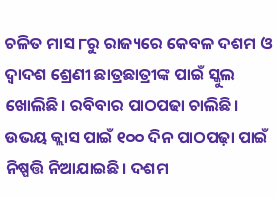ଚଳିତ ମାସ ୮ରୁ ରାଜ୍ୟରେ କେବଳ ଦଶମ ଓ ଦ୍ୱାଦଶ ଶ୍ରେଣୀ ଛାତ୍ରଛାତ୍ରୀଙ୍କ ପାଇଁ ସ୍କୁଲ ଖୋଲିଛି। ରବିବାର ପାଠପଢା ଚାଲିଛି। ଉଭୟ କ୍ଲାସ ପାଇଁ ୧୦୦ ଦିନ ପାଠପଢ଼ା ପାଇଁ ନିଷ୍ପତ୍ତି ନିଆଯାଇଛି। ଦଶମ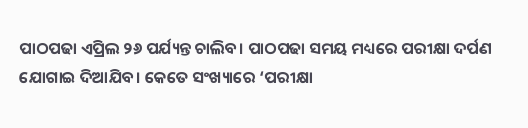ପାଠପଢା ଏପ୍ରିଲ ୨୬ ପର୍ଯ୍ୟନ୍ତ ଚାଲିବ। ପାଠପଢା ସମୟ ମଧ୍ୟରେ ପରୀକ୍ଷା ଦର୍ପଣ ଯୋଗାଇ ଦିଆଯିବ। କେତେ ସଂଖ୍ୟାରେ ‘ପରୀକ୍ଷା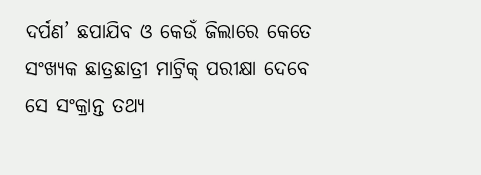ଦର୍ପଣ’ ଛପାଯିବ ଓ କେଉଁ ଜିଲାରେ କେତେ ସଂଖ୍ୟକ ଛାତ୍ରଛାତ୍ରୀ ମାଟ୍ରିକ୍ ପରୀକ୍ଷା ଦେବେ ସେ ସଂକ୍ରାନ୍ତ ତଥ୍ୟ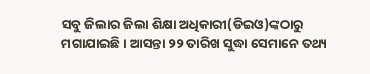ସବୁ ଜିଲାର ଜିଲା ଶିକ୍ଷା ଅଧିକାରୀ(ଡିଇଓ)ଙ୍କଠାରୁ ମଗାଯାଇଛି। ଆସନ୍ତା ୨୨ ତାରିଖ ସୁଦ୍ଧା ସେମାନେ ତଥ୍ୟ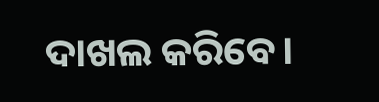ଦାଖଲ କରିବେ।